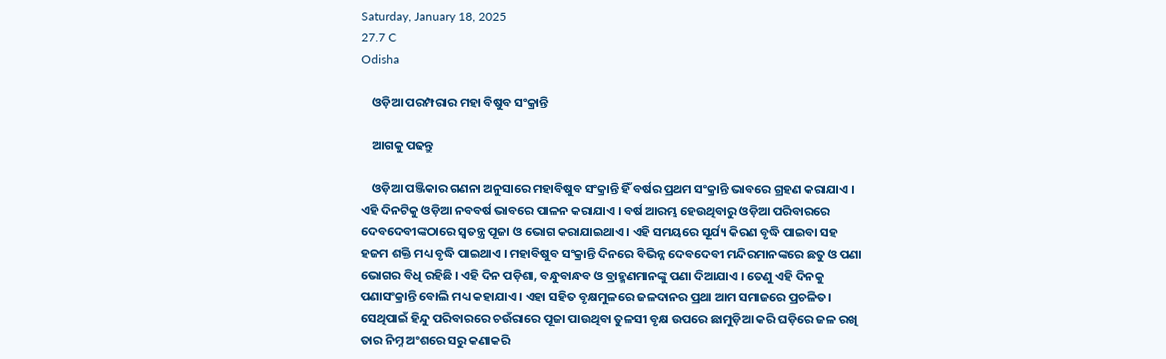Saturday, January 18, 2025
27.7 C
Odisha

    ଓଡ଼ିଆ ପରମ୍ପରାର ମହା ବିଷୁବ ସଂକ୍ରାନ୍ତି

    ଆଗକୁ ପଢନ୍ତୁ

    ଓଡ଼ିଆ ପଞ୍ଜିକାର ଗଣନା ଅନୁସାରେ ମହାବିଷୁବ ସଂକ୍ରାନ୍ତି ହିଁ ବର୍ଷର ପ୍ରଥମ ସଂକ୍ରାନ୍ତି ଭାବରେ ଗ୍ରହଣ କରାଯାଏ । ଏହି ଦିନଟିକୁ ଓଡ଼ିଆ ନବବର୍ଷ ଭାବରେ ପାଳନ କରାଯାଏ । ବର୍ଷ ଆରମ୍ଭ ହେଉଥିବାରୁ ଓଡ଼ିଆ ପରିବାରରେ ଦେବଦେବୀଙ୍କଠାରେ ସ୍ୱତନ୍ତ୍ର ପୂଜା ଓ ଭୋଗ କରାଯାଇଥାଏ । ଏହି ସମୟରେ ସୂର୍ଯ୍ୟ କିରଣ ବୃଦ୍ଧି ପାଇବା ସହ ହଜମ ଶକ୍ତି ମଧ୍ୟ ବୃଦ୍ଧି ପାଇଥାଏ । ମହାବିଷୁବ ସଂକ୍ରାନ୍ତି ଦିନରେ ବିଭିନ୍ନ ଦେବଦେବୀ ମନ୍ଦିରମାନଙ୍କରେ ଛତୁ ଓ ପଣା ଭୋଗର ବିଧି ରହିଛି । ଏହି ଦିନ ପଡ଼ିଶା, ବନ୍ଧୁବାନ୍ଧବ ଓ ବ୍ରାହ୍ମଣମାନଙ୍କୁ ପଣା ଦିଆଯାଏ । ତେଣୁ ଏହି ଦିନକୁ ପଣାସଂକ୍ରାନ୍ତି ବୋଲି ମଧ୍ୟ କହାଯାଏ । ଏହା ସହିତ ବୃକ୍ଷମୁଳରେ ଜଳଦାନର ପ୍ରଥା ଆମ ସମାଜରେ ପ୍ରଚଳିତ। ସେଥିପାଇଁ ହିନ୍ଦୁ ପରିବାରରେ ଚଉଁରାରେ ପୂଜା ପାଉଥିବା ତୁଳସୀ ବୃକ୍ଷ ଉପରେ ଛାମୁଡ଼ିଆ କରି ଘଡ଼ିରେ ଜଳ ରଖି ତାର ନିମ୍ନ ଅଂଶରେ ସରୁ କଣାକରି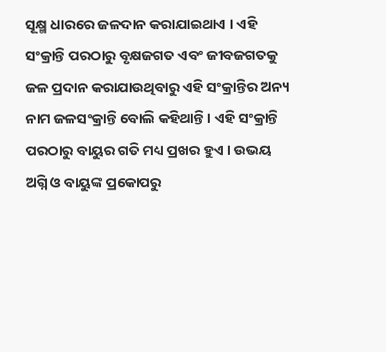ସୂକ୍ଷ୍ମ ଧାରରେ ଜଳଦାନ କରାଯାଇଥାଏ । ଏହି ସଂକ୍ରାନ୍ତି ପରଠାରୁ ବୃକ୍ଷଜଗତ ଏବଂ ଜୀବଜଗତକୁ ଜଳ ପ୍ରଦାନ କରାଯାଉଥିବାରୁ ଏହି ସଂକ୍ରାନ୍ତିର ଅନ୍ୟ ନାମ ଜଳସଂକ୍ରାନ୍ତି ବୋଲି କହିଥାନ୍ତି । ଏହି ସଂକ୍ରାନ୍ତି ପରଠାରୁ ବାୟୁର ଗତି ମଧ୍ୟ ପ୍ରଖର ହୁଏ । ଉଭୟ ଅଗ୍ନି ଓ ବାୟୁଙ୍କ ପ୍ରକୋପରୁ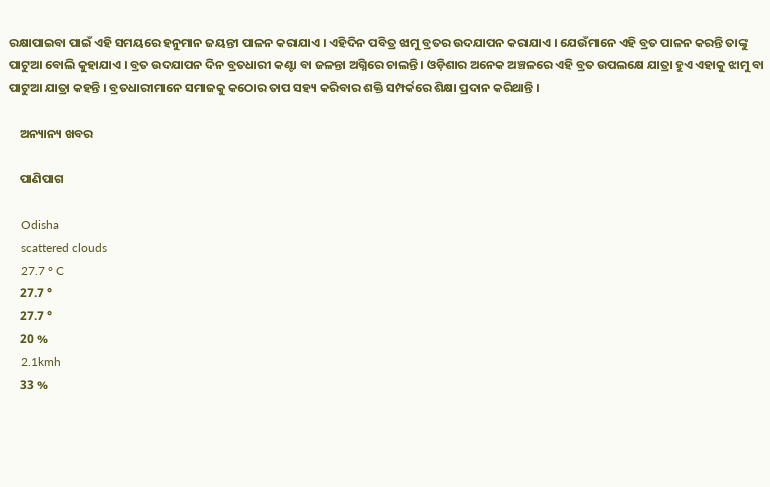ରକ୍ଷାପାଇବା ପାଇଁ ଏହି ସମୟରେ ହନୁମାନ ଜୟନ୍ତୀ ପାଳନ କରାଯାଏ । ଏହିଦିନ ପବିତ୍ର ଝାମୁ ବ୍ରତର ଉଦଯାପନ କରାଯାଏ । ଯେଉଁମାନେ ଏହି ବ୍ରତ ପାଳନ କରନ୍ତି ତାଙ୍କୁ ପାଟୁଆ ବୋଲି କୁହାଯାଏ । ବ୍ରତ ଉଦଯାପନ ଦିନ ବ୍ରତଧାରୀ କଣ୍ଟା ବା ଜଳନ୍ତା ଅଗ୍ନିରେ ଚାଲନ୍ତି । ଓଡ଼ିଶାର ଅନେକ ଅଞ୍ଚଳରେ ଏହି ବ୍ରତ ଉପଲକ୍ଷେ ଯାତ୍ରା ହୁଏ ଏହାକୁ ଝାମୁ ବା ପାଟୁଆ ଯାତ୍ରା କହନ୍ତି । ବ୍ରତଧାରୀମାନେ ସମାଜକୁ କଠୋର ତାପ ସହ୍ୟ କରିବାର ଶକ୍ତି ସମ୍ପର୍କରେ ଶିକ୍ଷା ପ୍ରଦାନ କରିଥାନ୍ତି ।

    ଅନ୍ୟାନ୍ୟ ଖବର

    ପାଣିପାଗ

    Odisha
    scattered clouds
    27.7 ° C
    27.7 °
    27.7 °
    20 %
    2.1kmh
    33 %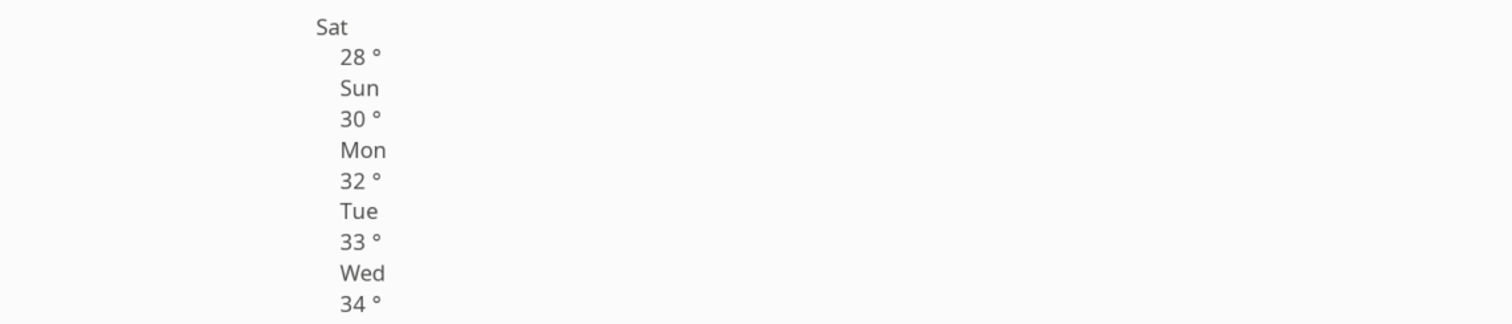Sat
    28 °
    Sun
    30 °
    Mon
    32 °
    Tue
    33 °
    Wed
    34 °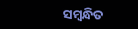ସମ୍ବନ୍ଧିତ